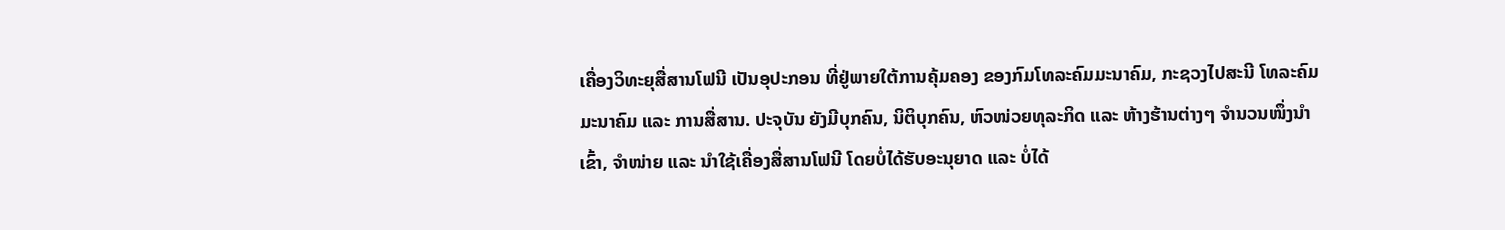ເຄື່ອງວິທະຍຸສື່ສານໂຟນີ ເປັນອຸປະກອນ ທີ່ຢູ່ພາຍໃຕ້ການຄຸ້ມຄອງ ຂອງກົມໂທລະຄົມມະນາຄົມ, ກະຊວງໄປສະນີ ໂທລະຄົມມະນາຄົມ ແລະ ການສື່ສານ. ປະຈຸບັນ ຍັງມີບຸກຄົນ, ນິຕິບຸກຄົນ, ຫົວໜ່ວຍທຸລະກິດ ແລະ ຫ້າງຮ້ານຕ່າງໆ ຈຳນວນໜຶ່ງນຳເຂົ້າ, ຈໍາໜ່າຍ ແລະ ນຳໃຊ້ເຄື່ອງສື່ສານໂຟນີ ໂດຍບໍ່ໄດ້ຮັບອະນຸຍາດ ແລະ ບໍ່ໄດ້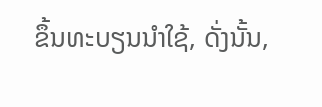ຂຶ້ນທະບຽນນຳໃຊ້, ດັ່ງນັ້ນ,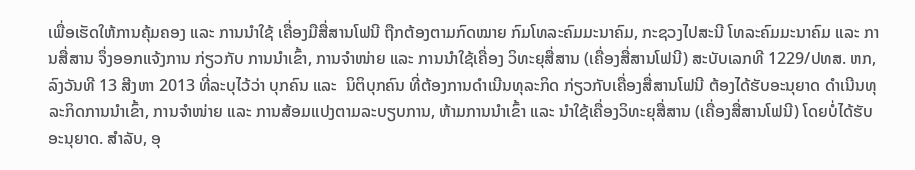ເພື່ອເຮັດໃຫ້ການຄຸ້ມຄອງ ແລະ ການນໍາໃຊ້ ເຄື່ອງມືສື່ສານໂຟນີ ຖືກຕ້ອງຕາມກົດໝາຍ ກົມໂທລະຄົມມະນາຄົມ, ກະຊວງໄປສະນີ ໂທລະຄົມມະນາຄົມ ແລະ ການສື່ສານ ຈຶ່ງອອກແຈ້ງການ ກ່ຽວກັບ ການນຳເຂົ້າ, ການຈໍາໜ່າຍ ແລະ ການນຳໃຊ້ເຄື່ອງ ວິທະຍຸສື່ສານ (ເຄື່ອງສື່ສານໂຟນີ) ສະບັບເລກທີ 1229/ປທສ. ຫກ, ລົງວັນທີ 13 ສີງຫາ 2013 ທີ່ລະບຸໄວ້ວ່າ ບຸກຄົນ ແລະ  ນິຕິບຸກຄົນ ທີ່ຕ້ອງການດຳເນີນທຸລະກິດ ກ່ຽວກັບເຄື່ອງສື່ສານໂຟນີ ຕ້ອງໄດ້ຮັບອະນຸຍາດ ດຳເນີນທຸລະກິດການນຳເຂົ້າ, ການຈຳໜ່າຍ ແລະ ການສ້ອມແປງຕາມລະບຽບການ, ຫ້າມການນຳເຂົ້າ ແລະ ນຳໃຊ້ເຄື່ອງວິທະຍຸສື່ສານ (ເຄື່ອງສື່ສານໂຟນີ) ໂດຍບໍ່ໄດ້ຮັບອະນຸຍາດ. ສຳລັບ, ອຸ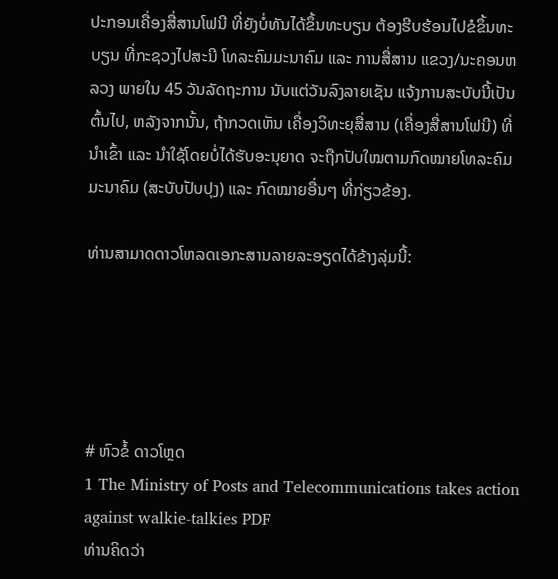ປະກອນເຄື່ອງສື່ສານໂຟນີ ທີ່ຍັງບໍ່ທັນໄດ້ຂຶ້ນທະບຽນ ຕ້ອງຮີບຮ້ອນໄປຂໍຂຶ້ນທະບຽນ ທີ່ກະຊວງໄປສະນີ ໂທລະຄົມມະນາຄົມ ແລະ ການສື່ສານ ແຂວງ/ນະຄອນຫລວງ ພາຍໃນ 45 ວັນລັດຖະການ ນັບແຕ່ວັນລົງລາຍເຊັນ ແຈ້ງການສະບັບນີ້ເປັນຕົ້ນໄປ, ຫລັງຈາກນັ້ນ, ຖ້າກວດເຫັນ ເຄື່ອງວິທະຍຸສື່ສານ (ເຄື່ອງສື່ສານໂຟນີ) ທີ່ນຳເຂົ້າ ແລະ ນຳໃຊ້ໂດຍບໍ່ໄດ້ຮັບອະນຸຍາດ ຈະຖືກປັບໃໝຕາມກົດໝາຍໂທລະຄົມມະນາຄົມ (ສະບັບປັບປຸງ) ແລະ ກົດໝາຍອື່ນໆ ທີ່ກ່ຽວຂ້ອງ.

ທ່ານສາມາດດາວໂຫລດເອກະສານລາຍລະອຽດໄດ້ຂ້າງລຸ່ມນີ້:





# ຫົວຂໍ້ ດາວໂຫຼດ
1 The Ministry of Posts and Telecommunications takes action against walkie-talkies PDF
ທ່ານຄິດວ່າ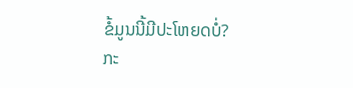ຂໍ້ມູນນີ້ມີປະໂຫຍດບໍ່?
ກະ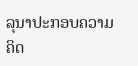ລຸນາປະກອບຄວາມຄິດ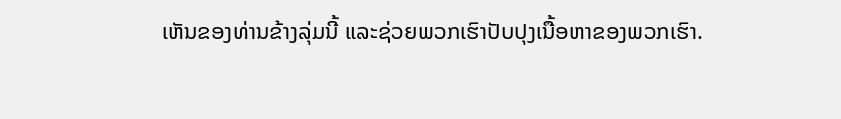ເຫັນຂອງທ່ານຂ້າງລຸ່ມນີ້ ແລະຊ່ວຍພວກເຮົາປັບປຸງເນື້ອຫາຂອງພວກເຮົາ.